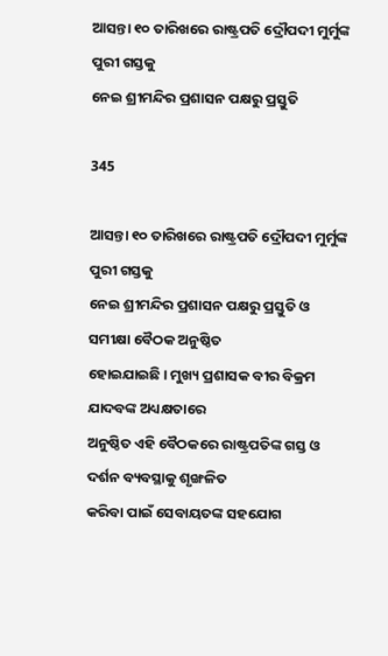ଆସନ୍ତା ୧୦ ତାରିଖରେ ରାଷ୍ଟ୍ରପତି ଦ୍ରୌପଦୀ ମୁର୍ମୁଙ୍କ ପୁରୀ ଗସ୍ତକୁ
ନେଇ ଶ୍ରୀମନ୍ଦିର ପ୍ରଶାସନ ପକ୍ଷରୁ ପ୍ରସ୍ତୁତି

345

ଆସନ୍ତା ୧୦ ତାରିଖରେ ରାଷ୍ଟ୍ରପତି ଦ୍ରୌପଦୀ ମୁର୍ମୁଙ୍କ ପୁରୀ ଗସ୍ତକୁ
ନେଇ ଶ୍ରୀମନ୍ଦିର ପ୍ରଶାସନ ପକ୍ଷରୁ ପ୍ରସ୍ତୁତି ଓ ସମୀକ୍ଷା ବୈଠକ ଅନୁଷ୍ଠିତ
ହୋଇଯାଇଛି । ମୁଖ୍ୟ ପ୍ରଶାସକ ବୀର ବିକ୍ରମ ଯାଦବଙ୍କ ଅଧ୍ୟକ୍ଷତାରେ
ଅନୁଷ୍ଠିତ ଏହି ବୈଠକରେ ରାଷ୍ଟ୍ରପତିଙ୍କ ଗସ୍ତ ଓ ଦର୍ଶନ ବ୍ୟବସ୍ଥାକୁ ଶୃଙ୍ଖଳିତ
କରିବା ପାଇଁ ସେବାୟତଙ୍କ ସହଯୋଗ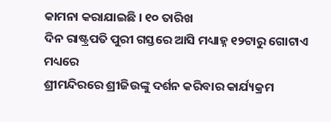କାମନା କରାଯାଇଛି । ୧୦ ତାରିଖ
ଦିନ ରାଷ୍ଟ୍ରପତି ପୁରୀ ଗସ୍ତରେ ଆସି ମଧ୍ୟାହ୍ନ ୧୨ଟାରୁ ଗୋଟାଏ ମଧ୍ୟରେ
ଶ୍ରୀମନ୍ଦିରରେ ଶ୍ରୀଜିଉଙ୍କୁ ଦର୍ଶନ କରିବାର କାର୍ଯ୍ୟକ୍ରମ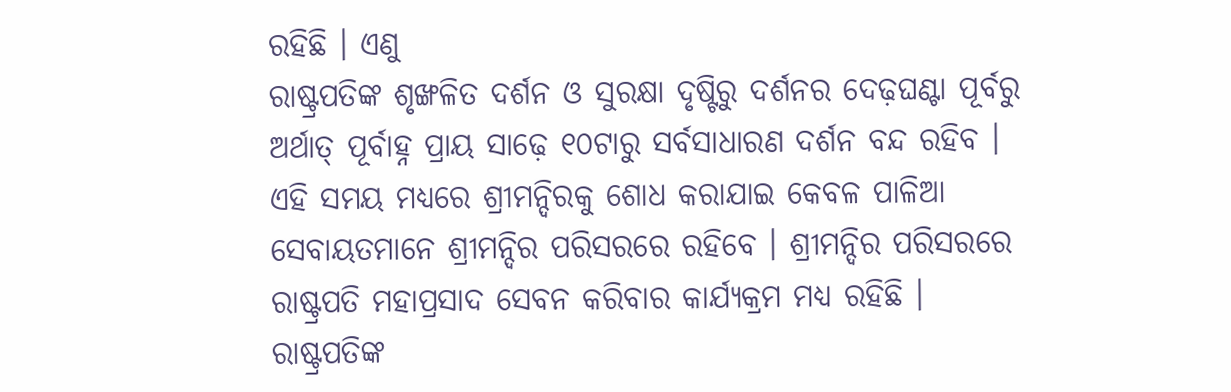ରହିଛି । ଏଣୁ
ରାଷ୍ଟ୍ରପତିଙ୍କ ଶୃଙ୍ଖଳିତ ଦର୍ଶନ ଓ ସୁରକ୍ଷା ଦୃଷ୍ଟିରୁ ଦର୍ଶନର ଦେଢ଼ଘଣ୍ଟା ପୂର୍ବରୁ
ଅର୍ଥାତ୍‍ ପୂର୍ବାହ୍ନ ପ୍ରାୟ ସାଢ଼େ ୧୦ଟାରୁ ସର୍ବସାଧାରଣ ଦର୍ଶନ ବନ୍ଦ ରହିବ ।
ଏହି ସମୟ ମଧ୍ୟରେ ଶ୍ରୀମନ୍ଦିରକୁ ଶୋଧ କରାଯାଇ କେବଳ ପାଳିଆ
ସେବାୟତମାନେ ଶ୍ରୀମନ୍ଦିର ପରିସରରେ ରହିବେ । ଶ୍ରୀମନ୍ଦିର ପରିସରରେ
ରାଷ୍ଟ୍ରପତି ମହାପ୍ରସାଦ ସେବନ କରିବାର କାର୍ଯ୍ୟକ୍ରମ ମଧ୍ୟ ରହିଛି ।
ରାଷ୍ଟ୍ରପତିଙ୍କ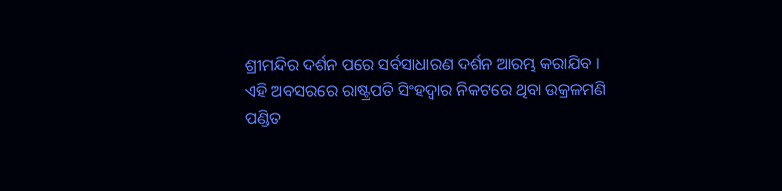ଶ୍ରୀମନ୍ଦିର ଦର୍ଶନ ପରେ ସର୍ବସାଧାରଣ ଦର୍ଶନ ଆରମ୍ଭ କରାଯିବ ।
ଏହି ଅବସରରେ ରାଷ୍ଟ୍ରପତି ସିଂହଦ୍ୱାର ନିକଟରେ ଥିବା ଉକ୍ରଳମଣି
ପଣ୍ଡିତ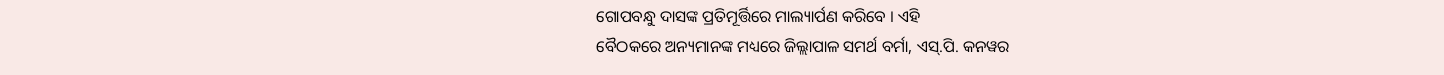ଗୋପବନ୍ଧୁ ଦାସଙ୍କ ପ୍ରତିମୂର୍ତ୍ତିରେ ମାଲ୍ୟାର୍ପଣ କରିବେ । ଏହି
ବୈଠକରେ ଅନ୍ୟମାନଙ୍କ ମଧ୍ୟରେ ଜିଲ୍ଲାପାଳ ସମର୍ଥ ବର୍ମା, ଏସ୍‍.ପି. କନୱର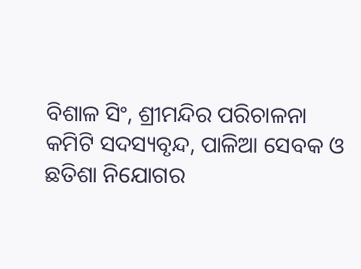ବିଶାଳ ସିଂ, ଶ୍ରୀମନ୍ଦିର ପରିଚାଳନା କମିଟି ସଦସ୍ୟବୃନ୍ଦ, ପାଳିଆ ସେବକ ଓ
ଛତିଶା ନିଯୋଗର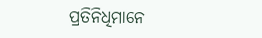ପ୍ରତିନିଧିମାନେ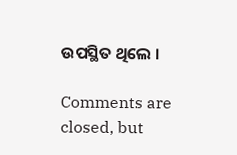ଉପସ୍ଥିତ ଥିଲେ ।

Comments are closed, but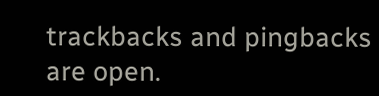trackbacks and pingbacks are open.